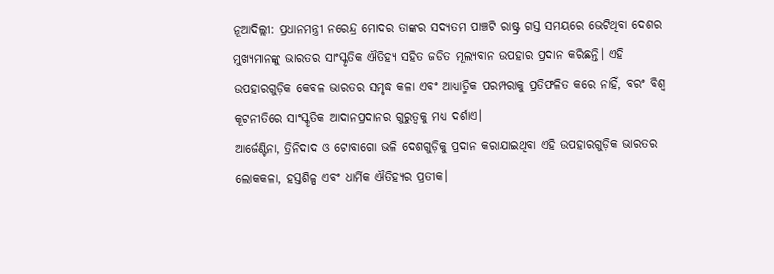ନୂଆଦିଲ୍ଲୀ: ପ୍ରଧାନମନ୍ତ୍ରୀ ନରେନ୍ଦ୍ର ମୋଦର ତାଙ୍କର ସଦ୍ୟତମ ପାଞ୍ଚଟି ରାଷ୍ଟ୍ର ଗସ୍ତ ସମୟରେ ଭେଟିଥିବା ଦେଶର ମୁଖ୍ୟମାନଙ୍କୁ ଭାରତର ସାଂସ୍କୃତିକ ଐତିହ୍ୟ ସହିତ ଜଡିତ ମୂଲ୍ୟବାନ ଉପହାର ପ୍ରଦାନ କରିଛନ୍ତି। ଏହି ଉପହାରଗୁଡ଼ିକ କେବଳ ଭାରତର ସମୃଦ୍ଧ କଳା ଏବଂ ଆଧ୍ୟାତ୍ମିକ ପରମ୍ପରାକୁ ପ୍ରତିଫଳିତ କରେ ନାହିଁ, ବରଂ ବିଶ୍ୱ କୂଟନୀତିରେ ସାଂସ୍କୃତିକ ଆଦାନପ୍ରଦାନର ଗୁରୁତ୍ୱକୁ ମଧ୍ୟ ଦର୍ଶାଏ।
ଆର୍ଜେଣ୍ଟିନା, ତ୍ରିନିଦାଦ ଓ ଟୋବାଗୋ ଭଳି ଦେଶଗୁଡ଼ିକୁ ପ୍ରଦାନ କରାଯାଇଥିବା ଏହି ଉପହାରଗୁଡ଼ିକ ଭାରତର ଲୋକକଳା, ହସ୍ତଶିଳ୍ପ ଏବଂ ଧାର୍ମିକ ଐତିହ୍ୟର ପ୍ରତୀକ।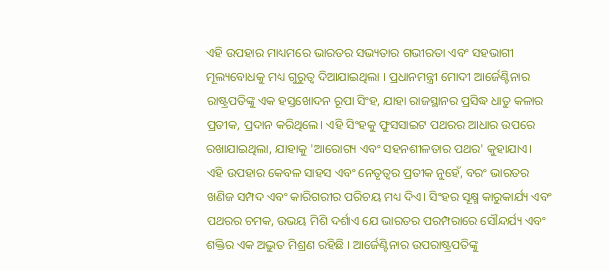ଏହି ଉପହାର ମାଧ୍ୟମରେ ଭାରତର ସଭ୍ୟତାର ଗଭୀରତା ଏବଂ ସହଭାଗୀ ମୂଲ୍ୟବୋଧକୁ ମଧ୍ୟ ଗୁରୁତ୍ୱ ଦିଆଯାଇଥିଲା । ପ୍ରଧାନମନ୍ତ୍ରୀ ମୋଦୀ ଆର୍ଜେଣ୍ଟିନାର ରାଷ୍ଟ୍ରପତିଙ୍କୁ ଏକ ହସ୍ତଖୋଦନ ରୂପା ସିଂହ, ଯାହା ରାଜସ୍ଥାନର ପ୍ରସିଦ୍ଧ ଧାତୁ କଳାର ପ୍ରତୀକ, ପ୍ରଦାନ କରିଥିଲେ। ଏହି ସିଂହକୁ ଫୁସସାଇଟ ପଥରର ଆଧାର ଉପରେ ରଖାଯାଇଥିଲା, ଯାହାକୁ 'ଆରୋଗ୍ୟ ଏବଂ ସହନଶୀଳତାର ପଥର' କୁହାଯାଏ।
ଏହି ଉପହାର କେବଳ ସାହସ ଏବଂ ନେତୃତ୍ୱର ପ୍ରତୀକ ନୁହେଁ, ବରଂ ଭାରତର ଖଣିଜ ସମ୍ପଦ ଏବଂ କାରିଗରୀର ପରିଚୟ ମଧ୍ୟ ଦିଏ। ସିଂହର ସୂକ୍ଷ୍ମ କାରୁକାର୍ଯ୍ୟ ଏବଂ ପଥରର ଚମକ, ଉଭୟ ମିଶି ଦର୍ଶାଏ ଯେ ଭାରତର ପରମ୍ପରାରେ ସୌନ୍ଦର୍ଯ୍ୟ ଏବଂ ଶକ୍ତିର ଏକ ଅଦ୍ଭୁତ ମିଶ୍ରଣ ରହିଛି । ଆର୍ଜେଣ୍ଟିନାର ଉପରାଷ୍ଟ୍ରପତିଙ୍କୁ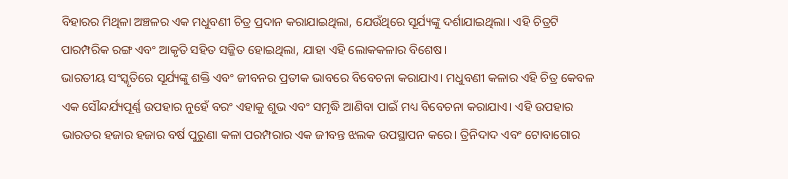ବିହାରର ମିଥିଳା ଅଞ୍ଚଳର ଏକ ମଧୁବଣୀ ଚିତ୍ର ପ୍ରଦାନ କରାଯାଇଥିଲା, ଯେଉଁଥିରେ ସୂର୍ଯ୍ୟଙ୍କୁ ଦର୍ଶାଯାଇଥିଲା। ଏହି ଚିତ୍ରଟି ପାରମ୍ପରିକ ରଙ୍ଗ ଏବଂ ଆକୃତି ସହିତ ସଜ୍ଜିତ ହୋଇଥିଲା, ଯାହା ଏହି ଲୋକକଳାର ବିଶେଷ।
ଭାରତୀୟ ସଂସ୍କୃତିରେ ସୂର୍ଯ୍ୟଙ୍କୁ ଶକ୍ତି ଏବଂ ଜୀବନର ପ୍ରତୀକ ଭାବରେ ବିବେଚନା କରାଯାଏ। ମଧୁବଣୀ କଳାର ଏହି ଚିତ୍ର କେବଳ ଏକ ସୌନ୍ଦର୍ଯ୍ୟପୂର୍ଣ୍ଣ ଉପହାର ନୁହେଁ ବରଂ ଏହାକୁ ଶୁଭ ଏବଂ ସମୃଦ୍ଧି ଆଣିବା ପାଇଁ ମଧ୍ୟ ବିବେଚନା କରାଯାଏ। ଏହି ଉପହାର ଭାରତର ହଜାର ହଜାର ବର୍ଷ ପୁରୁଣା କଳା ପରମ୍ପରାର ଏକ ଜୀବନ୍ତ ଝଲକ ଉପସ୍ଥାପନ କରେ। ତ୍ରିନିଦାଦ ଏବଂ ଟୋବାଗୋର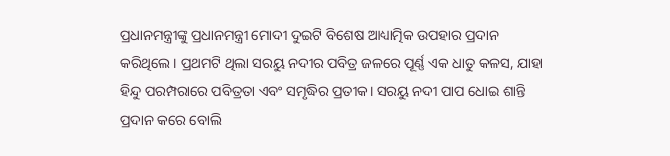ପ୍ରଧାନମନ୍ତ୍ରୀଙ୍କୁ ପ୍ରଧାନମନ୍ତ୍ରୀ ମୋଦୀ ଦୁଇଟି ବିଶେଷ ଆଧ୍ୟାତ୍ମିକ ଉପହାର ପ୍ରଦାନ କରିଥିଲେ। ପ୍ରଥମଟି ଥିଲା ସରୟୁ ନଦୀର ପବିତ୍ର ଜଳରେ ପୂର୍ଣ୍ଣ ଏକ ଧାତୁ କଳସ, ଯାହା ହିନ୍ଦୁ ପରମ୍ପରାରେ ପବିତ୍ରତା ଏବଂ ସମୃଦ୍ଧିର ପ୍ରତୀକ। ସରୟୁ ନଦୀ ପାପ ଧୋଇ ଶାନ୍ତି ପ୍ରଦାନ କରେ ବୋଲି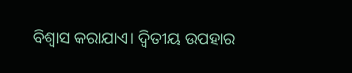ବିଶ୍ୱାସ କରାଯାଏ। ଦ୍ୱିତୀୟ ଉପହାର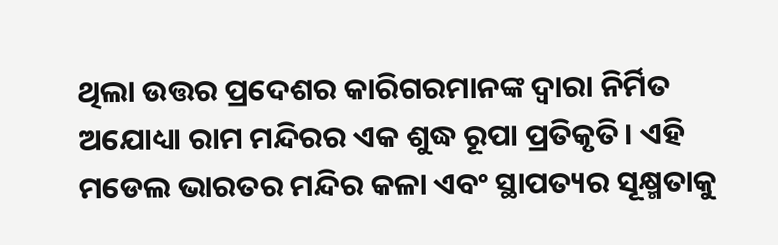ଥିଲା ଉତ୍ତର ପ୍ରଦେଶର କାରିଗରମାନଙ୍କ ଦ୍ୱାରା ନିର୍ମିତ ଅଯୋଧ୍ୟା ରାମ ମନ୍ଦିରର ଏକ ଶୁଦ୍ଧ ରୂପା ପ୍ରତିକୃତି। ଏହି ମଡେଲ ଭାରତର ମନ୍ଦିର କଳା ଏବଂ ସ୍ଥାପତ୍ୟର ସୂକ୍ଷ୍ମତାକୁ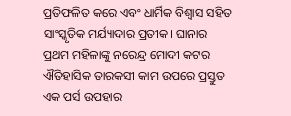ପ୍ରତିଫଳିତ କରେ ଏବଂ ଧାର୍ମିକ ବିଶ୍ୱାସ ସହିତ ସାଂସ୍କୃତିକ ମର୍ଯ୍ୟାଦାର ପ୍ରତୀକ। ଘାନାର ପ୍ରଥମ ମହିଳାଙ୍କୁ ନରେନ୍ଦ୍ର ମୋଦୀ କଟର ଐତିହାସିକ ତାରକସୀ କାମ ଉପରେ ପ୍ରସ୍ତୁତ ଏକ ପର୍ସ ଉପହାର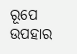ରୂପେ ଉପହାର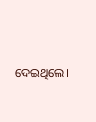ଦେଇଥିଲେ।